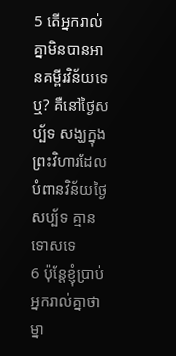5 តើអ្នករាល់គ្នាមិនបានអានគម្ពីរវិន័យទេឬ? គឺនៅថ្ងៃសប្ប័ទ សង្ឃក្នុងព្រះវិហារដែលបំពានវិន័យថ្ងៃសប្ប័ទ គ្មានទោសទេ
6 ប៉ុន្ដែខ្ញុំប្រាប់អ្នករាល់គ្នាថា ម្នា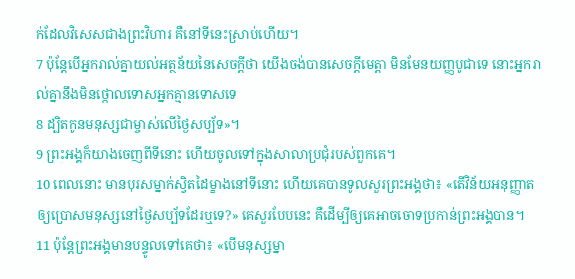ក់ដែលវិសេសជាងព្រះវិហារ គឺនៅទីនេះស្រាប់ហើយ។
7 ប៉ុន្ដែបើអ្នករាល់គ្នាយល់អត្ថន័យនៃសេចក្ដីថា យើងចង់បានសេចក្ដីមេត្ដា មិនមែនយញ្ញបូជាទេ នោះអ្នករាល់គ្នានឹងមិនថ្កោលទោសអ្នកគ្មានទោសទេ
8 ដ្បិតកូនមនុស្សជាម្ចាស់លើថ្ងៃសប្ប័ទ»។
9 ព្រះអង្គក៏យាងចេញពីទីនោះ ហើយចូលទៅក្នុងសាលាប្រជុំរបស់ពួកគេ។
10 ពេលនោះ មានបុរសម្នាក់ស្វិតដៃម្ខាងនៅទីនោះ ហើយគេបានទូលសួរព្រះអង្គថា៖ «តើវិន័យអនុញ្ញាតឲ្យប្រោសមនុស្សនៅថ្ងៃសប្ប័ទដែរឬទេ?» គេសួរបែបនេះ គឺដើម្បីឲ្យគេអាចចោទប្រកាន់ព្រះអង្គបាន។
11 ប៉ុន្ដែព្រះអង្គមានបន្ទូលទៅគេថា៖ «បើមនុស្សម្នា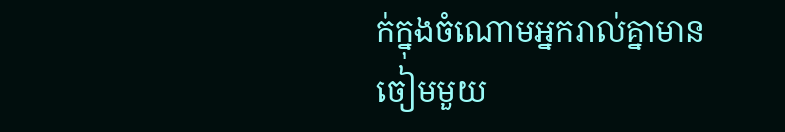ក់ក្នុងចំណោមអ្នករាល់គ្នាមានចៀមមួយ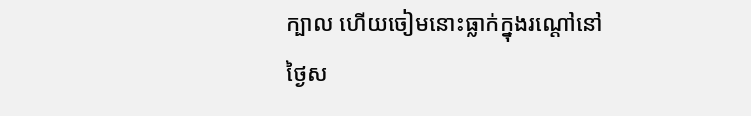ក្បាល ហើយចៀមនោះធ្លាក់ក្នុងរណ្ដៅនៅថ្ងៃស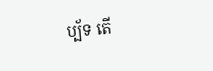ប្ប័ទ តើ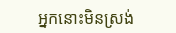អ្នកនោះមិនស្រង់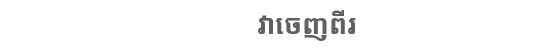វាចេញពីរ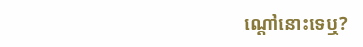ណ្ដៅនោះទេឬ?